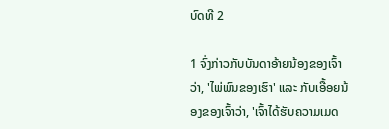ບົດທີ 2

1 ຈົ່ງກ່າວກັບບັນດາອ້າຍນ້ອງຂອງເຈົ້າ ວ່າ, 'ໄພ່ພົນຂອງເຮົາ' ແລະ ກັບເອື້ອຍນ້ອງຂອງເຈົ້າວ່າ, 'ເຈົ້າໄດ້ຮັບຄວາມເມດ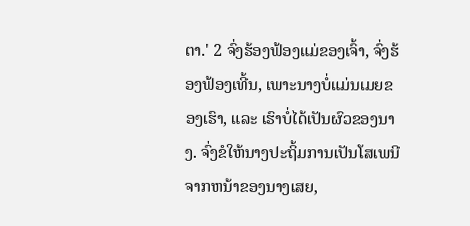ຕາ.' 2 ຈົ່ງຮ້ອງຟ້ອງແມ່ຂອງເຈົ້າ, ຈົ່ງຮ້ອງຟ້ອງເທີ້ນ, ເພາະນາງບໍ່ແມ່ນເມຍຂອງເຮົາ, ແລະ ເຮົາບໍ່ໄດ້ເປັນຜົວຂອງນາງ. ຈົ່ງຂໍໃຫ້ນາງປະຖິ້ມການເປັນໂສເພນີຈາກຫນ້າຂອງນາງເສຍ,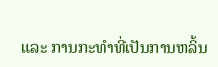ແລະ ການກະທຳທີ່ເປັນການຫລິ້ນ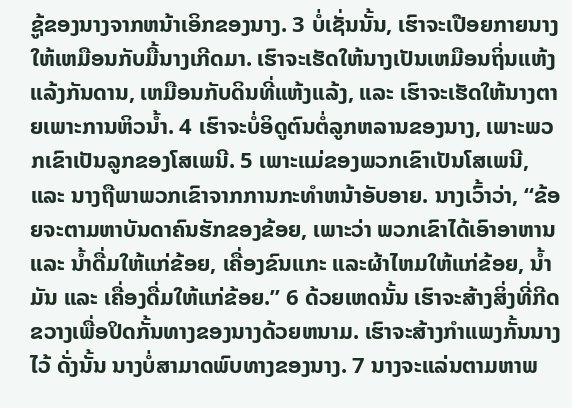ຊູ້ຂອງນາງຈາກຫນ້າເອິກຂອງນາງ. 3 ບໍ່ເຊັ່ນນັ້ນ, ເຮົາຈະເປືອຍກາຍນາງໃຫ້ເຫມືອນກັບມື້ນາງເກີດມາ. ເຮົາຈະເຮັດໃຫ້ນາງເປັນເຫມືອນຖິ່ນແຫ້ງແລ້ງກັນດານ, ເຫມືອນກັບດິນທີ່ແຫ້ງແລ້ງ, ແລະ ເຮົາຈະເຮັດໃຫ້ນາງຕາຍເພາະການຫິວນ້ຳ. 4 ເຮົາຈະບໍ່ອິດູຕົນຕໍ່ລູກຫລານຂອງນາງ, ເພາະພວກເຂົາເປັນລູກຂອງໂສເພນີ. 5 ເພາະແມ່ຂອງພວກເຂົາເປັນໂສເພນີ, ແລະ ນາງຖືພາພວກເຂົາຈາກການກະທຳຫນ້າອັບອາຍ. ນາງເວົ້າວ່າ, “ຂ້ອຍຈະຕາມຫາບັນດາຄົນຮັກຂອງຂ້ອຍ, ເພາະວ່າ ພວກເຂົາໄດ້ເອົາອາຫານ ແລະ ນ້ຳດື່ມໃຫ້ແກ່ຂ້ອຍ, ເຄື່ອງຂົນແກະ ແລະຜ້າໄຫມໃຫ້ແກ່ຂ້ອຍ, ນ້ຳມັນ ແລະ ເຄື່ອງດື່ມໃຫ້ແກ່ຂ້ອຍ.” 6 ດ້ວຍເຫດນັ້ນ ເຮົາຈະສ້າງສິ່ງທີ່ກີດຂວາງເພື່ອປິດກັ້ນທາງຂອງນາງດ້ວຍຫນາມ. ເຮົາຈະສ້າງກຳແພງກັ້ນນາງໄວ້ ດັ່ງນັ້ນ ນາງບໍ່ສາມາດພົບທາງຂອງນາງ. 7 ນາງຈະແລ່ນຕາມຫາພ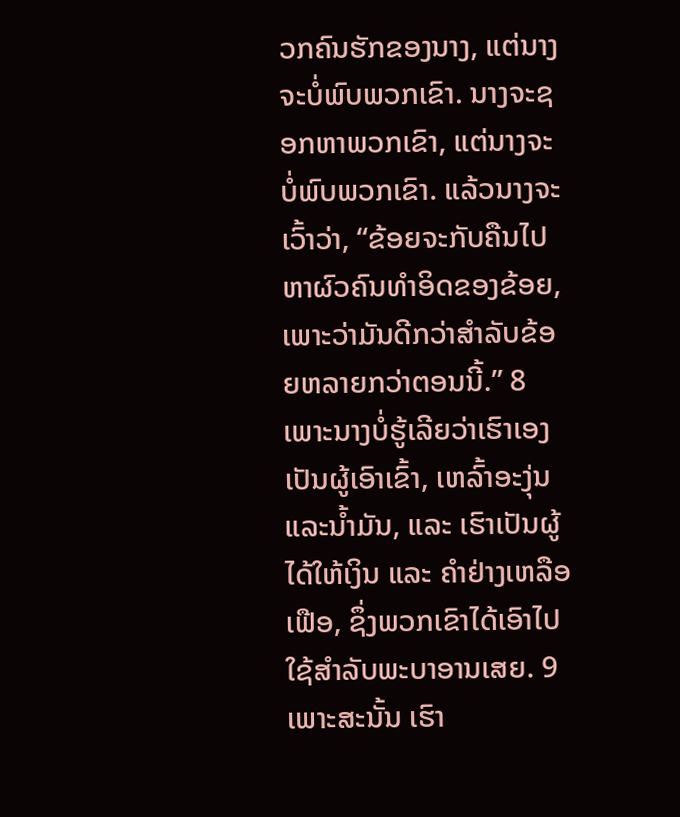ວກຄົນຮັກຂອງນາງ, ແຕ່ນາງຈະບໍ່ພົບພວກເຂົາ. ນາງຈະຊອກຫາພວກເຂົາ, ແຕ່ນາງຈະບໍ່ພົບພວກເຂົາ. ແລ້ວນາງຈະເວົ້າວ່າ, “ຂ້ອຍຈະກັບຄືນໄປຫາຜົວຄົນທຳອິດຂອງຂ້ອຍ, ເພາະວ່າມັນດີກວ່າສຳລັບຂ້ອຍຫລາຍກວ່າຕອນນີ້.” 8 ເພາະນາງບໍ່ຮູ້ເລີຍວ່າເຮົາເອງເປັນຜູ້ເອົາເຂົ້າ, ເຫລົ້າອະງຸ່ນ ແລະນ້ຳມັນ, ແລະ ເຮົາເປັນຜູ້ໄດ້ໃຫ້ເງິນ ແລະ ຄຳຢ່າງເຫລືອເຟືອ, ຊຶ່ງພວກເຂົາໄດ້ເອົາໄປໃຊ້ສຳລັບພະບາອານເສຍ. 9 ເພາະສະນັ້ນ ເຮົາ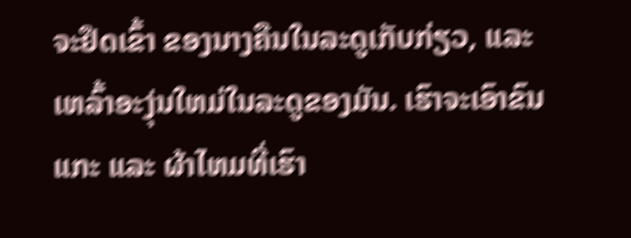ຈະຢຶດເຂົ້າ ຂອງນາງຄືນໃນລະດູເກັບກ່ຽວ, ແລະ ເຫລົ້າອະງຸ່ນໃຫມ່ໃນລະດູຂອງມັນ. ເຮົາຈະເອົາຂົນແກະ ແລະ ຜ້າໄຫມທີ່ເຮົາ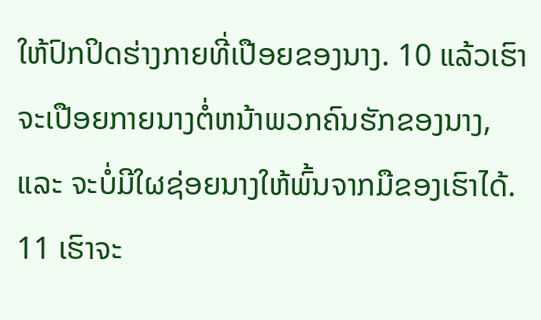ໃຫ້ປົກປິດຮ່າງກາຍທີ່ເປືອຍຂອງນາງ. 10 ແລ້ວເຮົາຈະເປືອຍກາຍນາງຕໍ່ຫນ້າພວກຄົນຮັກຂອງນາງ, ແລະ ຈະບໍ່ມີໃຜຊ່ອຍນາງໃຫ້ພົ້ນຈາກມືຂອງເຮົາໄດ້. 11 ເຮົາຈະ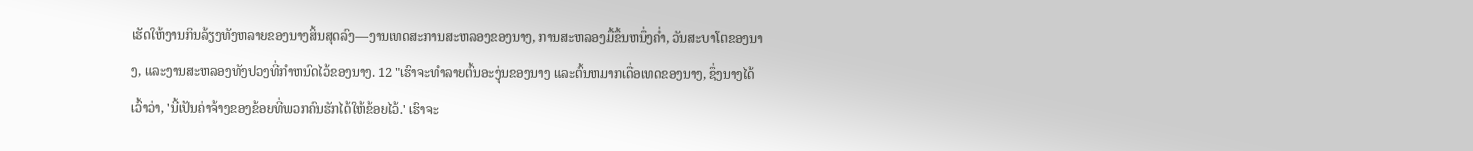ເຮັດໃຫ້ງານກິນລ້ຽງທັງຫລາຍຂອງນາງສິ້ນສຸດລົງ—ງານເທດສະການສະຫລອງຂອງນາງ, ການສະຫລອງມື້ຂຶ້ນຫນຶ່ງຄ່ຳ, ວັນສະບາໂຕຂອງນາງ, ແລະງານສະຫລອງທັງປວງທີ່ກຳຫນົດໄວ້ຂອງນາງ. 12 "ເຮົາຈະທຳລາຍຕົ້ນອະງຸ່ນຂອງນາງ ແລະຕົ້ນຫມາກເດື່ອເທດຂອງນາງ, ຊຶ່ງນາງໄດ້ເວົ້າວ່າ, 'ນີ້ເປັນຄ່າຈ້າງຂອງຂ້ອຍທີ່ພວກຄົນຮັກໄດ້ໃຫ້ຂ້ອຍໄວ້.' ເຮົາຈະ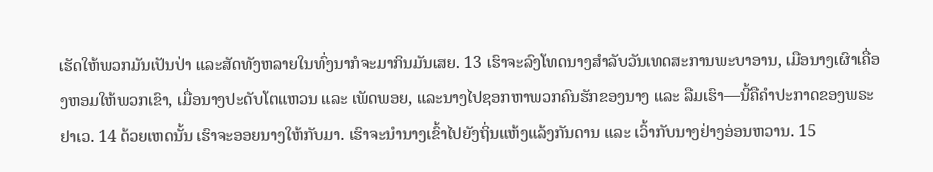ເຮັດໃຫ້ພວກມັນເປັນປ່າ ແລະສັດທັງຫລາຍໃນທົ່ງນາກໍຈະມາກິນມັນເສຍ. 13 ເຮົາຈະລົງໂທດນາງສຳລັບວັນເທດສະການພະບາອານ, ເມືອນາງເຜົາເຄື່ອງຫອມໃຫ້ພວກເຂົາ, ເມື່ອນາງປະດັບໂຕແຫວນ ແລະ ເພັດພອຍ, ແລະນາງໄປຊອກຫາພວກຄົນຮັກຂອງນາງ ແລະ ລືມເຮົາ—ນີ້ຄືຄຳປະກາດຂອງພຣະຢາເວ. 14 ດ້ວຍເຫດນັ້ນ ເຮົາຈະອອຍນາງໃຫ້ກັບມາ. ເຮົາຈະນຳນາງເຂົ້າໄປຍັງຖິ່ນແຫ້ງແລ້ງກັນດານ ແລະ ເວົ້າກັບນາງຢ່າງອ່ອນຫວານ. 15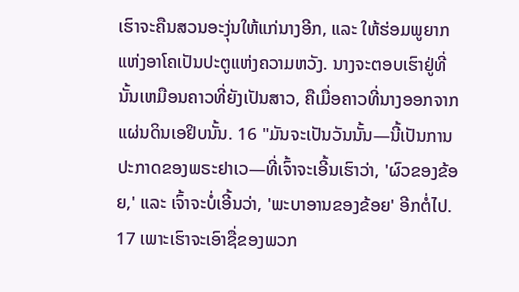ເຮົາຈະຄືນສວນອະງຸ່ນໃຫ້ແກ່ນາງອີກ, ແລະ ໃຫ້ຮ່ອມພູຍາກແຫ່ງອາໂຄເປັນປະຕູແຫ່ງຄວາມຫວັງ. ນາງຈະຕອບເຮົາຢູ່ທີ່ນັ້ນເຫມືອນຄາວທີ່ຍັງເປັນສາວ, ຄືເມື່ອຄາວທີ່ນາງອອກຈາກແຜ່ນດິນເອຢິບນັ້ນ. 16 "ມັນຈະເປັນວັນນັ້ນ—ນີ້ເປັນການປະກາດຂອງພຣະຢາເວ—ທີ່ເຈົ້າຈະເອີ້ນເຮົາວ່າ, 'ຜົວຂອງຂ້ອຍ,' ແລະ ເຈົ້າຈະບໍ່ເອີ້ນວ່າ, 'ພະບາອານຂອງຂ້ອຍ' ອີກຕໍ່ໄປ. 17 ເພາະເຮົາຈະເອົາຊື່ຂອງພວກ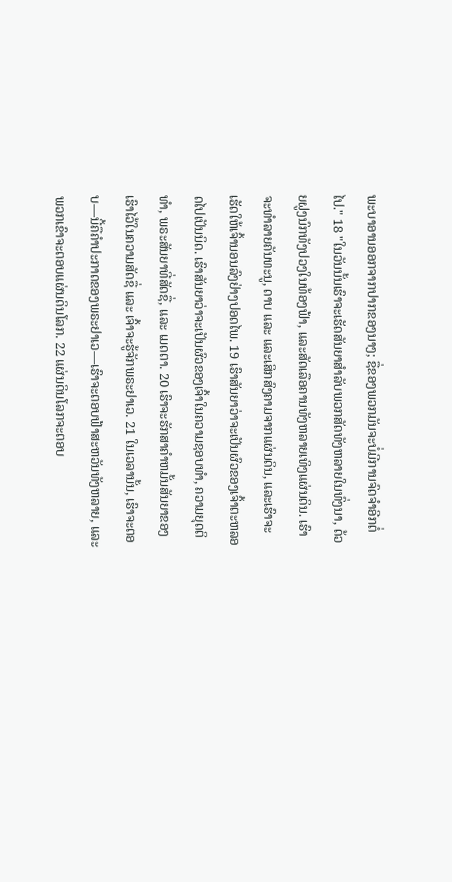ພະບາອານອອກຈາກປາກຂອງນາງ; ຊື່ຂອງພວກມັນຈະບໍ່ມີການຈົດຈຳອີກຕໍ່ໄປ." 18 "ໃນວັນນັ້ນເຮົາຈະເຮັດສັນຍາສຳລັບພວກສັດທັງຫລາຍໃນທົ່ງນາ, ດ້ວຍຝູງນົກທັງປວງໃນທ້ອງຟ້າ, ແລະສັດເລືອຄານທັງຫລາຍເທິງແຜ່ນດິນ. ເຮົາຈະທຳລາຍຄັນທະນູ, ດາບ ແລະ ແລະເສິກສົງຄາມຈາກແຜ່ນດິນ, ແລະເຮົາຈະເຮັດໃຫ້ເຈົ້ານອນລົງຢ່າງປອດໄພ. 19 ເຮົາສັນຍາວ່າຈະເປັນຜົວຂອງເຈົ້າຕະຫລອດໄປເປັນນິດ. ເຮົາສັນຍາວ່າຈະເປັນຜົວຂອງເຈົ້າໃນຄວາມຊອບທຳ, ຄວາມຍຸດຕິທຳ, ພຣະສັນຍາທີ່ສັດຊື່, ແລະ ເມດຕາ. 20 ເຮົາຈະຮັກສາຄຳຫມັ້ນສັນຍາຂອງເຮົາໄວ້ໃນຄວາມສັດຊື່ ແລະ ເຈົ້າຈະຮູ້ຈັກພຣະຢາເວ. 21 ໃນເວລານັ້ນ, ເຮົາຈະຕອບ—ນີ້ຄືຄຳປະກາດຂອງພຣະຢາເວ—ເຮົາຈະຕອບຟ້າສະຫວັນທັງຫລາຍ, ແລະພວກເຂົາຈະຕອບແຜ່ນດິນໂລກ. 22 ແຜ່ນດິນໂລກຈະຕອບ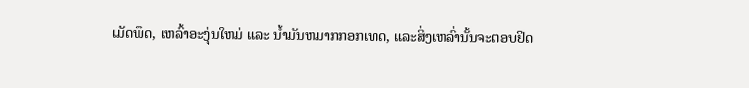ເມັດພຶດ, ເຫລົ້າອະງຸ່ນໃຫມ່ ແລະ ນ້ຳມັນຫມາກກອກເທດ, ແລະສິ່ງເຫລົ່ານັ້ນຈະຕອບຢິດ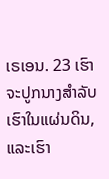ເຣເອນ. 23 ເຮົາຈະປູກນາງສຳລັບເຮົາໃນແຜ່ນດິນ, ແລະເຮົາ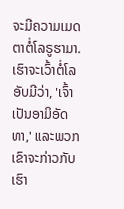ຈະມີຄວາມເມດຕາຕໍ່ໂລຣູຮາມາ. ເຮົາຈະເວົ້າຕໍ່ໂລອັບມີວ່າ, 'ເຈົ້າເປັນອາມິອັດທາ,' ແລະພວກເຂົາຈະກ່າວກັບເຮົາ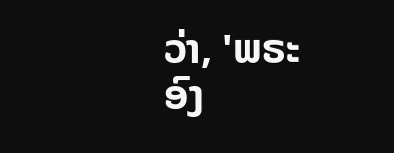ວ່າ, 'ພຣະອົງ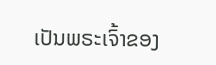ເປັນພຣະເຈົ້າຂອງ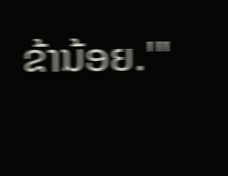ຂ້ານ້ອຍ.'"